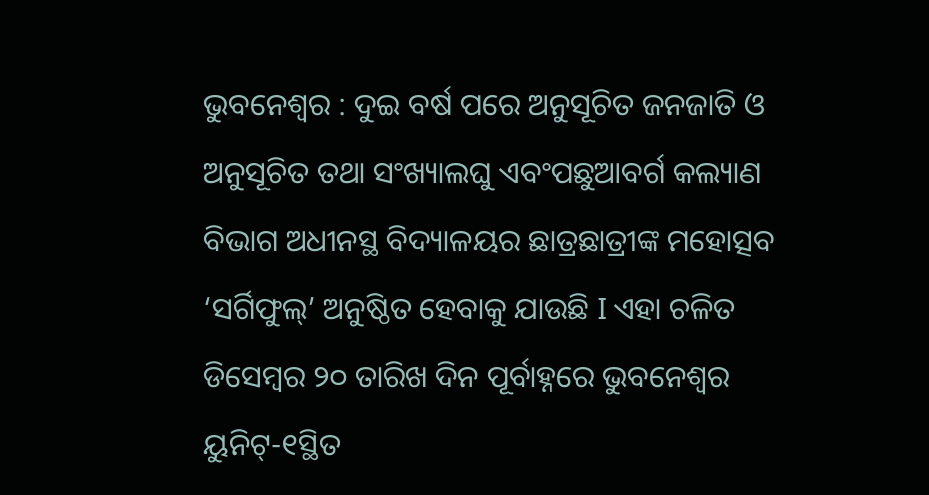ଭୁବନେଶ୍ୱର : ଦୁଇ ବର୍ଷ ପରେ ଅନୁସୂଚିତ ଜନଜାତି ଓ ଅନୁସୂଚିତ ତଥା ସଂଖ୍ୟାଲଘୁ ଏବଂପଛୁଆବର୍ଗ କଲ୍ୟାଣ ବିଭାଗ ଅଧୀନସ୍ଥ ବିଦ୍ୟାଳୟର ଛାତ୍ରଛାତ୍ରୀଙ୍କ ମହୋତ୍ସବ ‘ସର୍ଗିଫୁଲ୍’ ଅନୁଷ୍ଠିତ ହେବାକୁ ଯାଉଛି I ଏହା ଚଳିତ ଡିସେମ୍ବର ୨୦ ତାରିଖ ଦିନ ପୂର୍ବାହ୍ନରେ ଭୁବନେଶ୍ୱର ୟୁନିଟ୍-୧ସ୍ଥିତ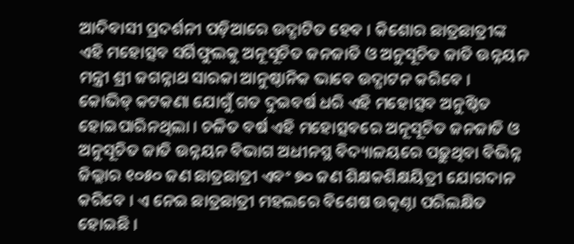ଆଦିବାସୀ ପ୍ରଦର୍ଶନୀ ପଡ଼ିଆରେ ଉଦ୍ଘାଟିତ ହେବ । କିଶୋର ଛାତ୍ରଛାତ୍ରୀଙ୍କ ଏହି ମହୋତ୍ସବ ସର୍ଗିଫୁଲକୁ ଅନୂସୂଚିତ ଜନଜାତି ଓ ଅନୁସୂଚିତ ଜାତି ଉନ୍ନୟନ ମନ୍ତ୍ରୀ ଶ୍ରୀ ଜଗନ୍ନାଥ ସାରକା ଆନୁଷ୍ଠାନିକ ଭାବେ ଉଦ୍ଘାଟନ କରିବେ ।
କୋଭିଡ୍ କଟକଣା ଯୋଗୁଁ ଗତ ଦୁଇବର୍ଷ ଧରି ଏହି ମହୋତ୍ସବ ଅନୁଷ୍ଠିତ ହୋଇପାରିନଥିଲା । ଚଳିତ ବର୍ଷ ଏହି ମହୋତ୍ସବରେ ଅନୂସୂଚିତ ଜନଜାତି ଓ ଅନୁସୂଚିତ ଜାତି ଉନ୍ନୟନ ବିଭାଗ ଅଧୀନସ୍ଥ ବିଦ୍ୟାଳୟରେ ପଢ଼ୁଥିବା ବିଭିନ୍ନ ଜିଲ୍ଲାର ୧୦୫୦ ଜଣ ଛାତ୍ରଛାତ୍ରୀ ଏବଂ ୭୦ ଜଣ ଶିକ୍ଷକଶିକ୍ଷୟିତ୍ରୀ ଯୋଗଦାନ କରିବେ । ଏ ନେଇ ଛାତ୍ରଛାତ୍ରୀ ମହଲରେ ବିଶେଷ ଉତ୍କଣ୍ଠା ପରିଲକ୍ଷିତ ହୋଇଛି ।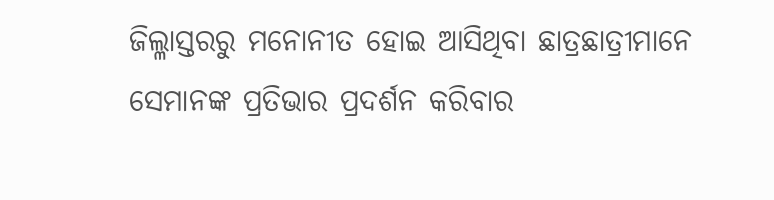ଜିଲ୍ଳାସ୍ତରରୁ ମନୋନୀତ ହୋଇ ଆସିଥିବା ଛାତ୍ରଛାତ୍ରୀମାନେ ସେମାନଙ୍କ ପ୍ରତିଭାର ପ୍ରଦର୍ଶନ କରିବାର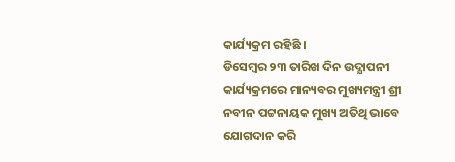କାର୍ଯ୍ୟକ୍ରମ ରହିଛି ।
ଡିସେମ୍ବର ୨୩ ତାରିଖ ଦିନ ଉଦ୍ଯାପନୀ କାର୍ଯ୍ୟକ୍ରମରେ ମାନ୍ୟବର ମୁଖ୍ୟମନ୍ତ୍ରୀ ଶ୍ରୀ ନବୀନ ପଟ୍ଟନାୟକ ମୁଖ୍ୟ ଅତିଥି ଭାବେ ଯୋଗଦାନ କରି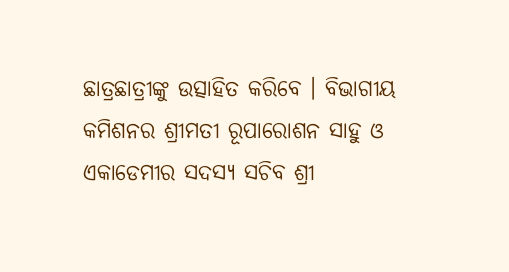ଛାତ୍ରଛାତ୍ରୀଙ୍କୁ ଉତ୍ସାହିତ କରିବେ । ବିଭାଗୀୟ କମିଶନର ଶ୍ରୀମତୀ ରୂପାରୋଶନ ସାହୁ ଓ ଏକାଡେମୀର ସଦସ୍ୟ ସଚିବ ଶ୍ରୀ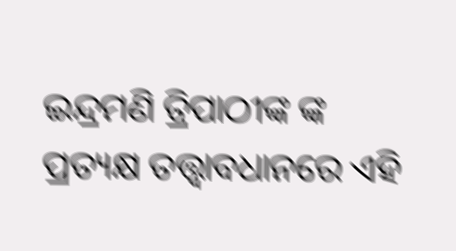ଇନ୍ଦ୍ରମଣି ତ୍ରିପାଠୀଙ୍କ ଙ୍କ ପ୍ରତ୍ୟକ୍ଷ ତତ୍ତ୍ୱାବଧାନରେ ଏହି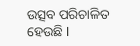ଉତ୍ସବ ପରିଚାଳିତ ହେଉଛି I